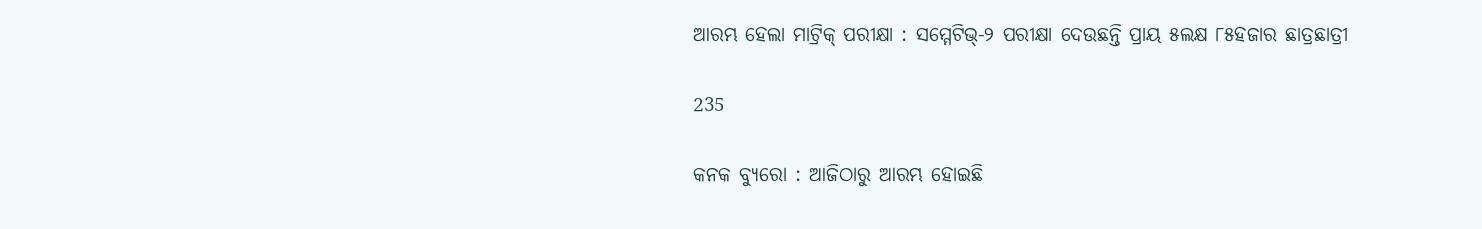ଆରମ୍ଭ ହେଲା ମାଟ୍ରିକ୍ ପରୀକ୍ଷା : ସମ୍ମେଟିଭ୍-୨ ପରୀକ୍ଷା ଦେଉଛନ୍ତି ପ୍ରାୟ ୫ଲକ୍ଷ ୮୫ହଜାର ଛାତ୍ରଛାତ୍ରୀ

235

କନକ ବ୍ୟୁରୋ : ଆଜିଠାରୁ ଆରମ୍ଭ ହୋଇଛି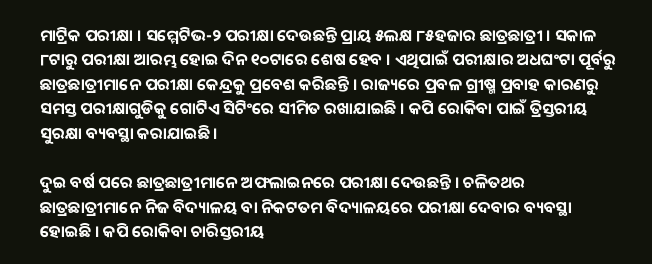ମାଟ୍ରିକ ପରୀକ୍ଷା । ସମ୍ମେଟିଭ-୨ ପରୀକ୍ଷା ଦେଉଛନ୍ତି ପ୍ରାୟ ୫ଲକ୍ଷ ୮୫ହଜାର ଛାତ୍ରଛାତ୍ରୀ । ସକାଳ ୮ଟାରୁ ପରୀକ୍ଷା ଆରମ୍ଭ ହୋଇ ଦିନ ୧୦ଟାରେ ଶେଷ ହେବ । ଏଥିପାଇଁ ପରୀକ୍ଷାର ଅଧଘଂଟା ପୂର୍ବରୁ ଛାତ୍ରଛାତ୍ରୀମାନେ ପରୀକ୍ଷା କେନ୍ଦ୍ରକୁ ପ୍ରବେଶ କରିଛନ୍ତି । ରାଜ୍ୟରେ ପ୍ରବଳ ଗ୍ରୀଷ୍ମ ପ୍ରବାହ କାରଣରୁ ସମସ୍ତ ପରୀକ୍ଷାଗୁଡିକୁ ଗୋଟିଏ ସିଟିଂରେ ସୀମିତ ରଖାଯାଇଛି । କପି ରୋକିବା ପାଇଁ ତ୍ରିସ୍ତରୀୟ ସୁରକ୍ଷା ବ୍ୟବସ୍ଥା କରାଯାଇଛି ।

ଦୁଇ ବର୍ଷ ପରେ ଛାତ୍ରଛାତ୍ରୀମାନେ ଅଫଲାଇନରେ ପରୀକ୍ଷା ଦେଉଛନ୍ତି । ଚଳିତଥର ଛାତ୍ରଛାତ୍ରୀମାନେ ନିଜ ବିଦ୍ୟାଳୟ ବା ନିକଟତମ ବିଦ୍ୟାଳୟରେ ପରୀକ୍ଷା ଦେବାର ବ୍ୟବସ୍ଥା ହୋଇଛି । କପି ରୋକିବା ଚାରିସ୍ତରୀୟ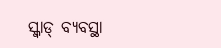ସ୍କ୍ୱାଡ୍ ବ୍ୟବସ୍ଥା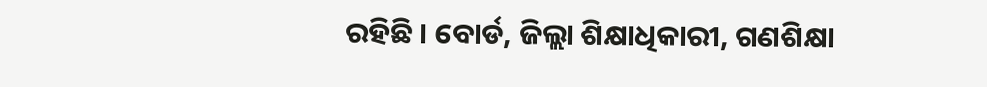ରହିଛି । ବୋର୍ଡ, ଜିଲ୍ଲା ଶିକ୍ଷାଧିକାରୀ, ଗଣଶିକ୍ଷା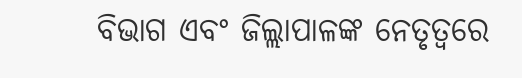ବିଭାଗ ଏବଂ ଜିଲ୍ଲାପାଳଙ୍କ ନେତୃତ୍ୱରେ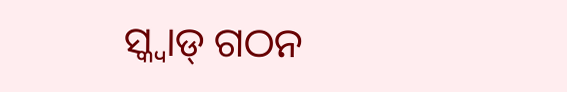ସ୍କ୍ୱାଡ୍ ଗଠନ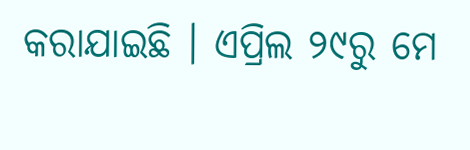କରାଯାଇଛି । ଏପ୍ରିଲ ୨୯ରୁ ମେ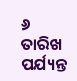୬ ତାରିଖ ପର୍ଯ୍ୟନ୍ତ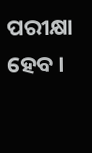ପରୀକ୍ଷା ହେବ ।